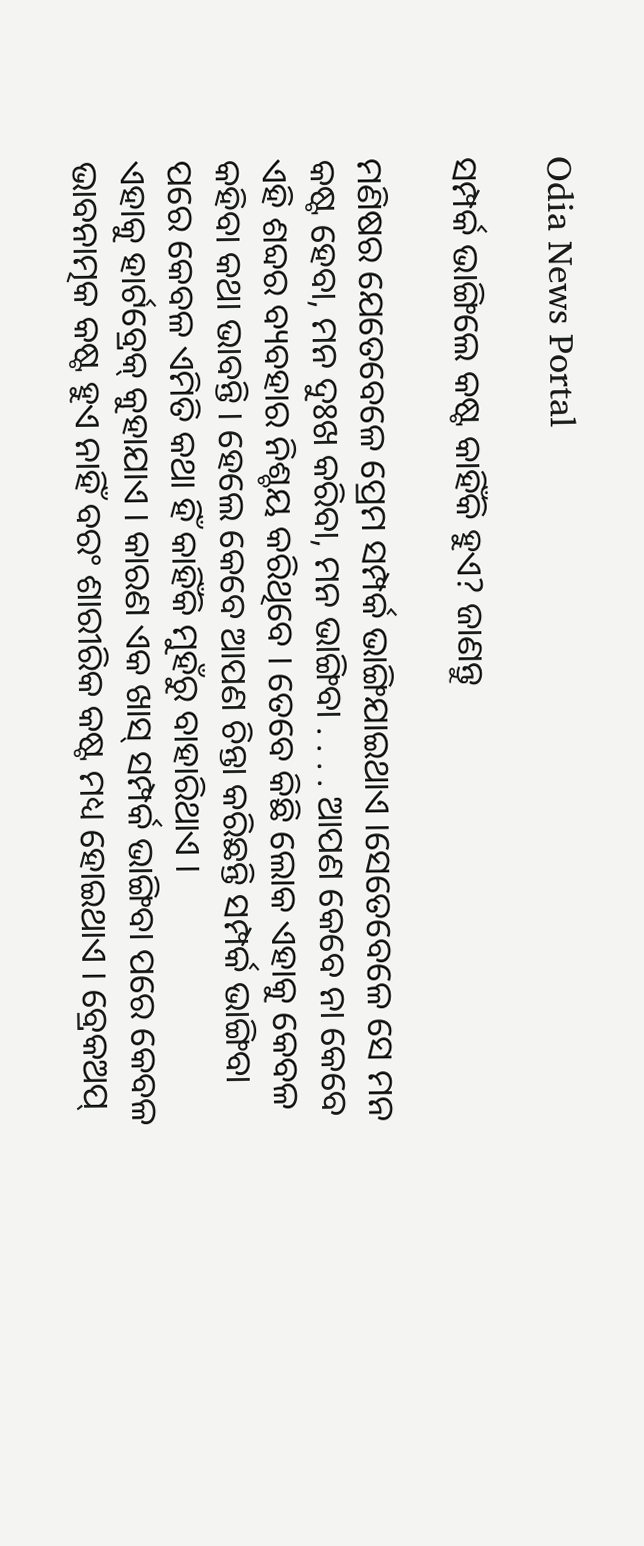Odia News Portal

ସମ୍ପର୍କ ଭାଙ୍ଗିଲେ କଷ୍ଟ କାହିଁକି ହୁଏ? ଜାଣନ୍ତୁ

ମଣିଷର ଯେତେବେଳେ ପ୍ରେମ ସମ୍ପର୍କ ଭାଙ୍ଗିଯାଇଥାଏ ।ସେତେବେଳେ ସେ ମନ କଷ୍ଟ ହେବା, ମନ ଦୁଃଖ କରିବା, ମନ ଭାଙ୍ଗିବା . . . . ଆପଣ କେବେ ନା କେବେ ଏହି ଶବ୍ଦର ବ୍ୟବହାର ନିଶ୍ଚୟ କରିଥିବେ । ତେବେ କିଛି ଲୋକ ଏହାକୁ କେବଳ କହିବା କଥା ଭାବନ୍ତି । ହେଲେ କେବେ ଆପଣ ଚିନ୍ତା କରିଛନ୍ତି ସମ୍ପର୍କ ଭାଙ୍ଗିବା ପରେ କେବଳ ଏମିତି କଥା ହିଁ କାହିଁକି ମୁହଁରୁ ବାହାରିଥାଏ ।
ଏହାକୁ ହାର୍ଟବ୍ରେକ୍ କୁହାଯାଏ । କାରଣ ଏକ ଖାସ୍ ସମ୍ପର୍କ ଭାଙ୍ଗିବା ପରେ କେବଳ ଭାବନାତ୍ମକ କଷ୍ଟ ହୁଏ ନାହିଁ ବରଂ ଶାରୀରିକ କଷ୍ଟ ମଧ୍ୟ ହୋଇଥାଏ । ବ୍ରେକଅପ୍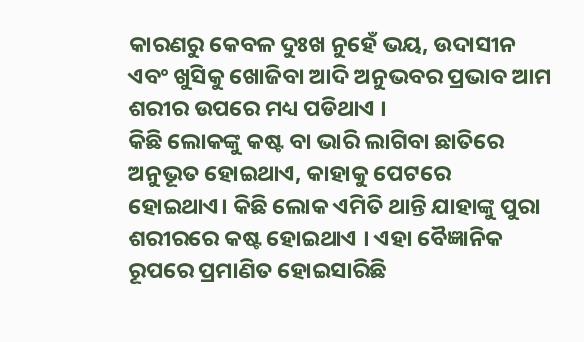କାରଣରୁ କେବଳ ଦୁଃଖ ନୁହେଁ ଭୟ, ଉଦାସୀନ ଏବଂ ଖୁସିକୁ ଖୋଜିବା ଆଦି ଅନୁଭବର ପ୍ରଭାବ ଆମ ଶରୀର ଉପରେ ମଧ୍ୟ ପଡିଥାଏ ।
କିଛି ଲୋକଙ୍କୁ କଷ୍ଟ ବା ଭାରି ଲାଗିବା ଛାତିରେ ଅନୁଭୂତ ହୋଇଥାଏ, କାହାକୁ ପେଟରେ ହୋଇଥାଏ। କିଛି ଲୋକ ଏମିତି ଥାନ୍ତି ଯାହାଙ୍କୁ ପୁରା ଶରୀରରେ କଷ୍ଟ ହୋଇଥାଏ । ଏହା ବୈଜ୍ଞାନିକ ରୂପରେ ପ୍ରମାଣିତ ହୋଇସାରିଛି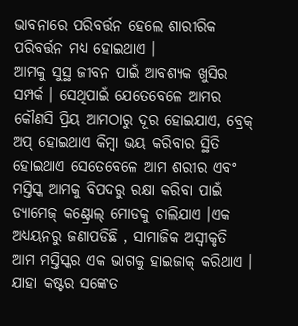ଭାବନାରେ ପରିବର୍ତ୍ତନ ହେଲେ ଶାରୀରିକ ପରିବର୍ତ୍ତନ ମଧ୍ୟ ହୋଇଥାଏ ।
ଆମକୁ ସୁସ୍ଥ ଜୀବନ ପାଇଁ ଆବଶ୍ୟକ ଖୁସିର ସମ୍ପର୍କ । ସେଥିପାଇଁ ଯେତେବେଳେ ଆମର କୌଣସି ପ୍ରିୟ ଆମଠାରୁ ଦୂର ହୋଇଯାଏ, ବ୍ରେକ୍ ଅପ୍ ହୋଇଥାଏ କିମ୍ବା ଭୟ କରିବାର ସ୍ଥିତି ହୋଇଥାଏ ସେତେବେଳେ ଆମ ଶରୀର ଏବଂ ମସ୍ତିସ୍କ ଆମକୁ ବିପଦରୁ ରକ୍ଷା କରିବା ପାଇଁ ଡ୍ୟାମେଜ୍ କଣ୍ଟ୍ରୋଲ୍ ମୋଡକୁ ଚାଲିଯାଏ ।ଏକ ଅଧ୍ୟୟନରୁ ଜଣାପଡିଛି , ସାମାଜିକ ଅସ୍ବୀକୃତି ଆମ ମସ୍ତିସ୍କର ଏକ ଭାଗକୁ ହାଇଜାକ୍ କରିଥାଏ । ଯାହା କଷ୍ଟର ସଙ୍କେତ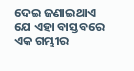ଦେଇ ଜଣାଇଥାଏ ଯେ ଏହା ବାସ୍ତବରେ ଏକ ଗମ୍ଭୀର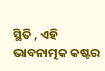ସ୍ଥିତି , ଏହି ଭାବନାତ୍ମକ କଷ୍ଟର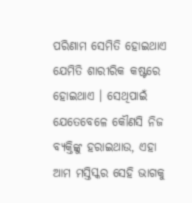ପରିଣାମ ସେମିତି ହୋଇଥାଏ ଯେମିତି ଶାରୀରିକ କଷ୍ଟରେ ହୋଇଥାଏ । ସେଥିପାଇଁ ଯେତେବେଳେ କୌଣସି ନିଜ ବ୍ୟକ୍ତିଙ୍କୁ ହରାଇଥାଉ, ଏହା ଆମ ମସ୍ତିସ୍କର ସେହି ଭାଗକୁ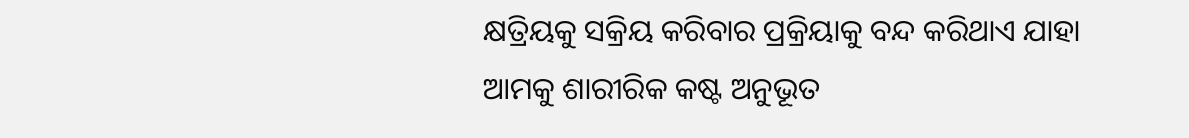କ୍ଷତ୍ରିୟକୁ ସକ୍ରିୟ କରିବାର ପ୍ରକ୍ରିୟାକୁ ବନ୍ଦ କରିଥାଏ ଯାହା ଆମକୁ ଶାରୀରିକ କଷ୍ଟ ଅନୁଭୂତ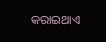କରାଇଥାଏ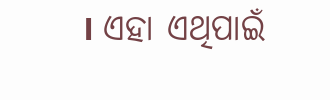। ଏହା ଏଥିପାଇଁ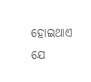ହୋଇଥାଏ ଯେ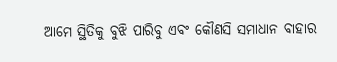ଆମେ ସ୍ଥିତିକୁ ବୁଝି ପାରିବୁ ଏବଂ କୌଣସି ସମାଧାନ ବାହାର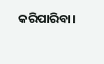କରିପାରିବା।